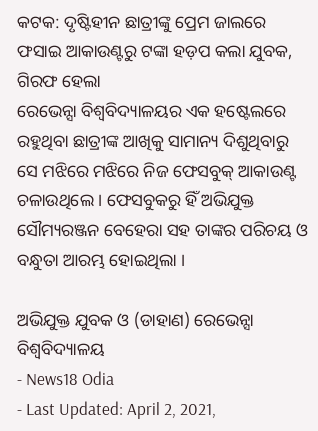କଟକ: ଦୃଷ୍ଟିହୀନ ଛାତ୍ରୀଙ୍କୁ ପ୍ରେମ ଜାଲରେ ଫସାଇ ଆକାଉଣ୍ଟରୁ ଟଙ୍କା ହଡ଼ପ କଲା ଯୁବକ, ଗିରଫ ହେଲା
ରେଭେନ୍ସା ବିଶ୍ବବିଦ୍ୟାଳୟର ଏକ ହଷ୍ଟେଲରେ ରହୁଥିବା ଛାତ୍ରୀଙ୍କ ଆଖିକୁ ସାମାନ୍ୟ ଦିଶୁଥିବାରୁ ସେ ମଝିରେ ମଝିରେ ନିଜ ଫେସବୁକ୍ ଆକାଉଣ୍ଟ ଚଳାଉଥିଲେ । ଫେସବୁକରୁ ହିଁ ଅଭିଯୁକ୍ତ ସୌମ୍ୟରଞ୍ଜନ ବେହେରା ସହ ତାଙ୍କର ପରିଚୟ ଓ ବନ୍ଧୁତା ଆରମ୍ଭ ହୋଇଥିଲା ।

ଅଭିଯୁକ୍ତ ଯୁବକ ଓ (ଡାହାଣ) ରେଭେନ୍ସା ବିଶ୍ୱବିଦ୍ୟାଳୟ
- News18 Odia
- Last Updated: April 2, 2021,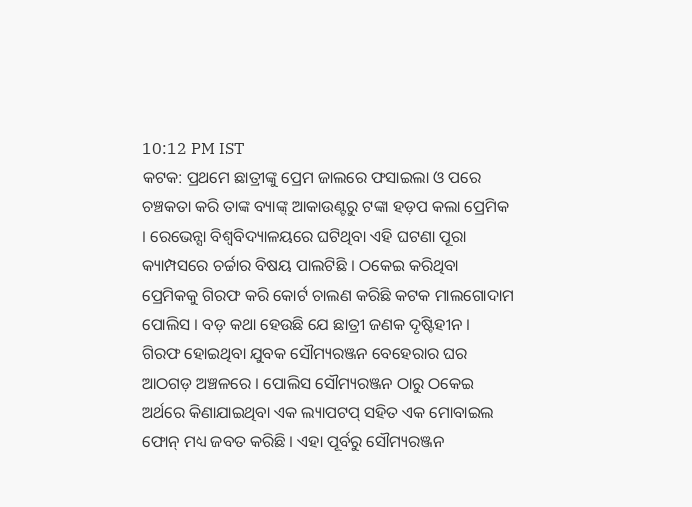10:12 PM IST
କଟକ: ପ୍ରଥମେ ଛାତ୍ରୀଙ୍କୁ ପ୍ରେମ ଜାଲରେ ଫସାଇଲା ଓ ପରେ ଚଞ୍ଚକତା କରି ତାଙ୍କ ବ୍ୟାଙ୍କ୍ ଆକାଉଣ୍ଟରୁ ଟଙ୍କା ହଡ଼ପ କଲା ପ୍ରେମିକ । ରେଭେନ୍ସା ବିଶ୍ବବିଦ୍ୟାଳୟରେ ଘଟିଥିବା ଏହି ଘଟଣା ପୂରା କ୍ୟାମ୍ପସରେ ଚର୍ଚ୍ଚାର ବିଷୟ ପାଲଟିଛି । ଠକେଇ କରିଥିବା ପ୍ରେମିକକୁ ଗିରଫ କରି କୋର୍ଟ ଚାଲଣ କରିଛି କଟକ ମାଲଗୋଦାମ ପୋଲିସ । ବଡ଼ କଥା ହେଉଛି ଯେ ଛାତ୍ରୀ ଜଣକ ଦୃଷ୍ଟିହୀନ ।
ଗିରଫ ହୋଇଥିବା ଯୁବକ ସୌମ୍ୟରଞ୍ଜନ ବେହେରାର ଘର ଆଠଗଡ଼ ଅଞ୍ଚଳରେ । ପୋଲିସ ସୌମ୍ୟରଞ୍ଜନ ଠାରୁ ଠକେଇ ଅର୍ଥରେ କିଣାଯାଇଥିବା ଏକ ଲ୍ୟାପଟପ୍ ସହିତ ଏକ ମୋବାଇଲ ଫୋନ୍ ମଧ୍ୟ ଜବତ କରିଛି । ଏହା ପୂର୍ବରୁ ସୌମ୍ୟରଞ୍ଜନ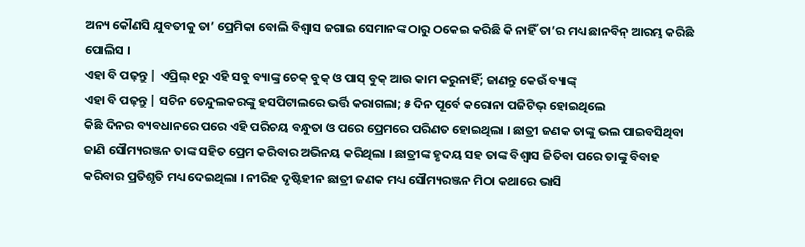ଅନ୍ୟ କୌଣସି ଯୁବତୀକୁ ତା’ ପ୍ରେମିକା ବୋଲି ବିଶ୍ୱାସ ଜଗାଇ ସେମାନଙ୍କ ଠାରୁ ଠକେଇ କରିଛି କି ନାହିଁ ତା’ର ମଧ୍ୟ ଛାନବିନ୍ ଆରମ୍ଭ କରିଛି ପୋଲିସ ।
ଏହା ବି ପଢ଼ନ୍ତୁ | ଏପ୍ରିଲ୍ ୧ରୁ ଏହି ସବୁ ବ୍ୟାଙ୍କ୍ର ଚେକ୍ ବୁକ୍ ଓ ପାସ୍ ବୁକ୍ ଆଉ କାମ କରୁନାହିଁ; ଜାଣନ୍ତୁ କେଉଁ ବ୍ୟାଙ୍କ୍
ଏହା ବି ପଢ଼ନ୍ତୁ | ସଚିନ ତେନ୍ଦୁଲକରଙ୍କୁ ହସପିଟାଲରେ ଭର୍ତ୍ତି କରାଗଲା; ୫ ଦିନ ପୂର୍ବେ କରୋନା ପଜିଟିଭ୍ ହୋଇଥିଲେ
କିଛି ଦିନର ବ୍ୟବଧାନରେ ପରେ ଏହି ପରିଚୟ ବନ୍ଧୁତା ଓ ପରେ ପ୍ରେମରେ ପରିଣତ ହୋଇଥିଲା । ଛାତ୍ରୀ ଜଣକ ତାଙ୍କୁ ଭଲ ପାଇବସିଥିବା ଜାଣି ସୌମ୍ୟରଞ୍ଜନ ତାଙ୍କ ସହିତ ପ୍ରେମ କରିବାର ଅଭିନୟ କରିଥିଲା । ଛାତ୍ରୀଙ୍କ ହୃଦୟ ସହ ତାଙ୍କ ବିଶ୍ବାସ ଜିତିବା ପରେ ତାଙ୍କୁ ବିବାହ କରିବାର ପ୍ରତିଶୃତି ମଧ୍ୟ ଦେଇଥିଲା । ନୀରିହ ଦୃଷ୍ଟିହୀନ ଛାତ୍ରୀ ଜଣକ ମଧ୍ୟ ସୌମ୍ୟରଞ୍ଜନ ମିଠା କଥାରେ ଭାସି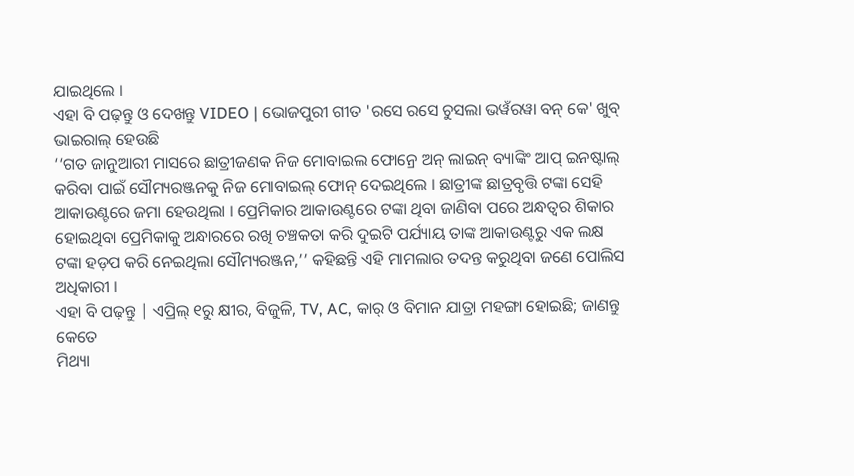ଯାଇଥିଲେ ।
ଏହା ବି ପଢ଼ନ୍ତୁ ଓ ଦେଖନ୍ତୁ VIDEO | ଭୋଜପୁରୀ ଗୀତ 'ରସେ ରସେ ଚୁସଲା ଭୱଁରୱା ବନ୍ କେ' ଖୁବ୍ ଭାଇରାଲ୍ ହେଉଛି
‘‘ଗତ ଜାନୁଆରୀ ମାସରେ ଛାତ୍ରୀଜଣକ ନିଜ ମୋବାଇଲ ଫୋନ୍ରେ ଅନ୍ ଲାଇନ୍ ବ୍ୟାଙ୍କିଂ ଆପ୍ ଇନଷ୍ଟାଲ୍ କରିବା ପାଇଁ ସୌମ୍ୟରଞ୍ଜନକୁ ନିଜ ମୋବାଇଲ୍ ଫୋନ୍ ଦେଇଥିଲେ । ଛାତ୍ରୀଙ୍କ ଛାତ୍ରବୃତ୍ତି ଟଙ୍କା ସେହି ଆକାଉଣ୍ଟରେ ଜମା ହେଉଥିଲା । ପ୍ରେମିକାର ଆକାଉଣ୍ଟରେ ଟଙ୍କା ଥିବା ଜାଣିବା ପରେ ଅନ୍ଧତ୍ବର ଶିକାର ହୋଇଥିବା ପ୍ରେମିକାକୁ ଅନ୍ଧାରରେ ରଖି ଚଞ୍ଚକତା କରି ଦୁଇଟି ପର୍ଯ୍ୟାୟ ତାଙ୍କ ଆକାଉଣ୍ଟରୁ ଏକ ଲକ୍ଷ ଟଙ୍କା ହଡ଼ପ କରି ନେଇଥିଲା ସୌମ୍ୟରଞ୍ଜନ,’’ କହିଛନ୍ତି ଏହି ମାମଲାର ତଦନ୍ତ କରୁଥିବା ଜଣେ ପୋଲିସ ଅଧିକାରୀ ।
ଏହା ବି ପଢ଼ନ୍ତୁ | ଏପ୍ରିଲ୍ ୧ରୁ କ୍ଷୀର, ବିଜୁଳି, TV, AC, କାର୍ ଓ ବିମାନ ଯାତ୍ରା ମହଙ୍ଗା ହୋଇଛି; ଜାଣନ୍ତୁ କେତେ
ମିଥ୍ୟା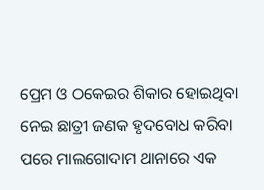ପ୍ରେମ ଓ ଠକେଇର ଶିକାର ହୋଇଥିବା ନେଇ ଛାତ୍ରୀ ଜଣକ ହୃଦବୋଧ କରିବା ପରେ ମାଲଗୋଦାମ ଥାନାରେ ଏକ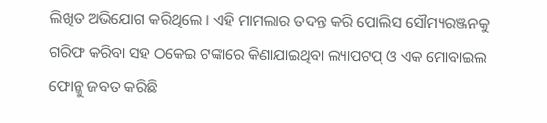ଲିଖିତ ଅଭିଯୋଗ କରିଥିଲେ । ଏହି ମାମଲାର ତଦନ୍ତ କରି ପୋଲିସ ସୌମ୍ୟରଞ୍ଜନକୁ ଗରିଫ କରିବା ସହ ଠକେଇ ଟଙ୍କାରେ କିଣାଯାଇଥିବା ଲ୍ୟାପଟପ୍ ଓ ଏକ ମୋବାଇଲ ଫୋନ୍କୁ ଜବତ କରିଛି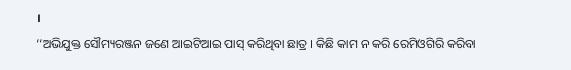।
‘‘ଅଭିଯୁକ୍ତ ସୌମ୍ୟରଞ୍ଜନ ଜଣେ ଆଇଟିଆଇ ପାସ୍ କରିଥିବା ଛାତ୍ର । କିଛି କାମ ନ କରି ରେମିଓଗିରି କରିବା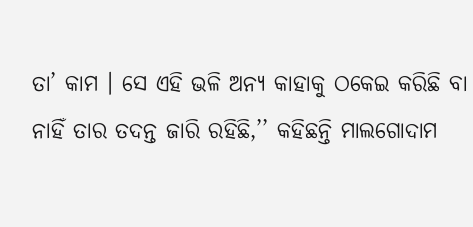ତା’ କାମ । ସେ ଏହି ଭଳି ଅନ୍ୟ କାହାକୁ ଠକେଇ କରିଛି ବା ନାହିଁ ତାର ତଦନ୍ତ ଜାରି ରହିଛି,’’ କହିଛନ୍ତି ମାଲଗୋଦାମ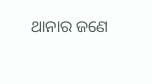ଥାନାର ଜଣେ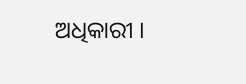ଅଧିକାରୀ ।